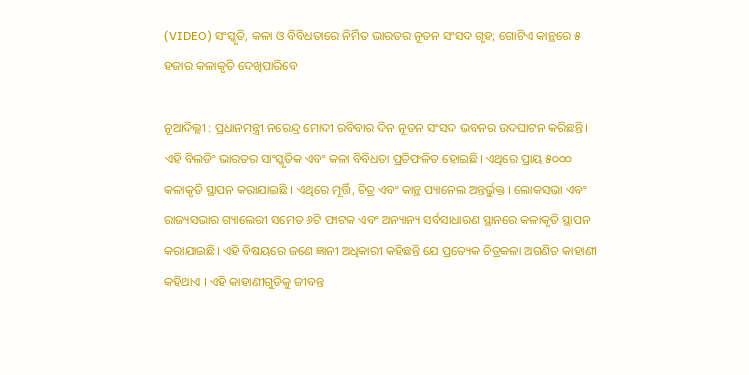(VIDEO) ସଂସ୍କୃତି, କଳା ଓ ବିବିଧତାରେ ନିର୍ମିତ ଭାରତର ନୂତନ ସଂସଦ ଗୃହ; ଗୋଟିଏ କାନ୍ଥରେ ୫ ହଜାର କଳାକୃତି ଦେଖିପାରିବେ

ନୂଆଦିଲ୍ଲୀ : ପ୍ରଧାନମନ୍ତ୍ରୀ ନରେନ୍ଦ୍ର ମୋଦୀ ରବିବାର ଦିନ ନୂତନ ସଂସଦ ଭବନର ଉଦଘାଟନ କରିଛନ୍ତି। ଏହି ବିଲଡିଂ ଭାରତର ସାଂସ୍କୃତିକ ଏବଂ କଳା ବିବିଧତା ପ୍ରତିଫଳିତ ହୋଇଛି। ଏଥିରେ ପ୍ରାୟ ୫୦୦୦ କଳାକୃତି ସ୍ଥାପନ କରାଯାଇଛି । ଏଥିରେ ମୂର୍ତ୍ତି, ଚିତ୍ର ଏବଂ କାନ୍ଥ ପ୍ୟାନେଲ ଅନ୍ତର୍ଭୁକ୍ତ । ଲୋକସଭା ଏବଂ ରାଜ୍ୟସଭାର ଗ୍ୟାଲେରୀ ସମେତ ୬ଟି ଫାଟକ ଏବଂ ଅନ୍ୟାନ୍ୟ ସର୍ବସାଧାରଣ ସ୍ଥାନରେ କଳାକୃତି ସ୍ଥାପନ କରାଯାଇଛି। ଏହି ବିଷୟରେ ଜଣେ ଜ୍ଞାନୀ ଅଧିକାରୀ କହିଛନ୍ତି ଯେ ପ୍ରତ୍ୟେକ ଚିତ୍ରକଳା ଅଗଣିତ କାହାଣୀ କହିଥାଏ । ଏହି କାହାଣୀଗୁଡିକୁ ଜୀବନ୍ତ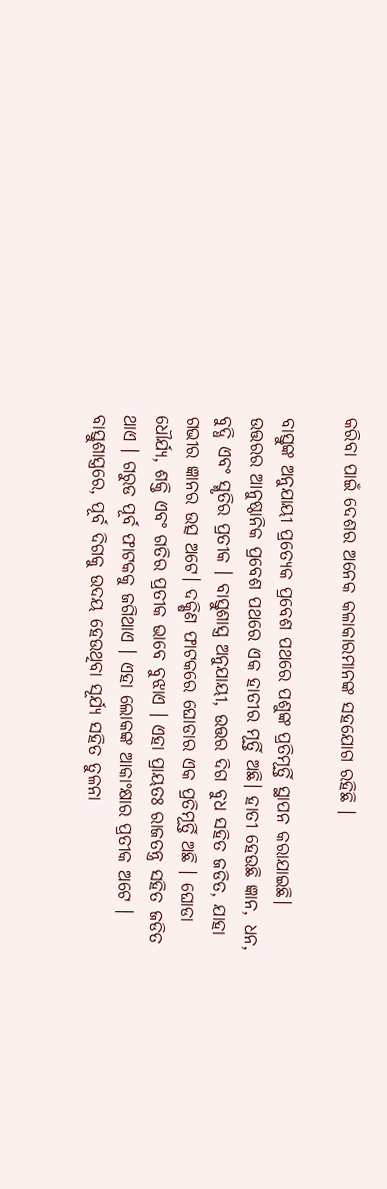କରିବା ପାଇଁ ଦେଶର ଅନେକ କଳାକାରମାନଙ୍କ ସହଯୋଗ ରହିଛି ।

ବାସ୍ତୁଙ୍କ ଅନୁଯାୟୀ ପ୍ରତ୍ୟେକ ପ୍ରବେଶ ପଥରେ ପଶୁଙ୍କ ପ୍ରତିମୂର୍ତ୍ତି ସ୍ଥାପନ କରାଯାଇଛି। ଉତ୍ତରର ଆନୁଷ୍ଠାନିକ ପ୍ରବେଶ ପଥରେ ଏକ ହାତୀର ମୂର୍ତ୍ତି ଅଛି। ହାତୀ ହେଉଛି ଜ୍ଞାନ, ଧନ, ବୁଦ୍ଧି ଏବଂ ସ୍ମୃତିର ପ୍ରତୀକ । ବାସ୍ତୁଶାସ୍ତ୍ର ଅନୁଯାୟୀ, ଉତ୍ତର ଦିଗ ବୁଧ ସହିତ ଜଡିତ, ଯାହା ଗଭୀର ଜ୍ଞାନର ଉତ୍ସ ଅଟେ। ଦକ୍ଷିଣ ଫାଟକରେ ଘୋଡାର ଏକ ପ୍ରତିମୂର୍ତ୍ତି ଅଛି । ଘୋଡା ଧୌର୍ଯ୍ୟ, ଶକ୍ତି ଏବଂ ଗତିର ପ୍ରତୀକ ଭାବେ ବୁଝାଏ । ଏହା ପ୍ରାୟତଃ ରାଜତନ୍ତ୍ର ସହିତ ଜଡିତ ଥାଏ । ଗରୁଡ ପୂର୍ବ ଫାଟକକୁ ଜଗିଥାଏ । ଏହା ଲୋକଙ୍କ ଆକାଂକ୍ଷାର ପ୍ରତୀକ ଅଟେ । ବାସ୍ତୁଶାସ୍ତ୍ରରେ, ପୂର୍ବ ଦିଗକୁ ଉଦୟ ହେଉଥିବା ସୂର୍ଯ୍ୟ ସହିତ ତୁଳନା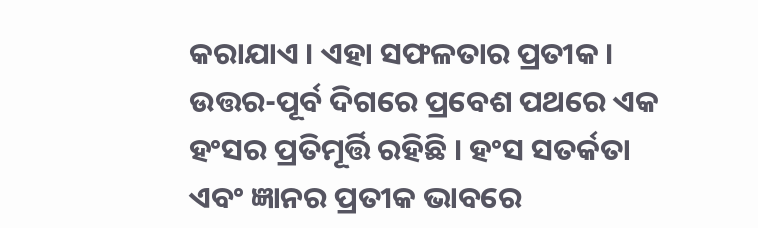କରାଯାଏ । ଏହା ସଫଳତାର ପ୍ରତୀକ । ଉତ୍ତର-ପୂର୍ବ ଦିଗରେ ପ୍ରବେଶ ପଥରେ ଏକ ହଂସର ପ୍ରତିମୂର୍ତ୍ତି ରହିଛି । ହଂସ ସତର୍କତା ଏବଂ ଜ୍ଞାନର ପ୍ରତୀକ ଭାବରେ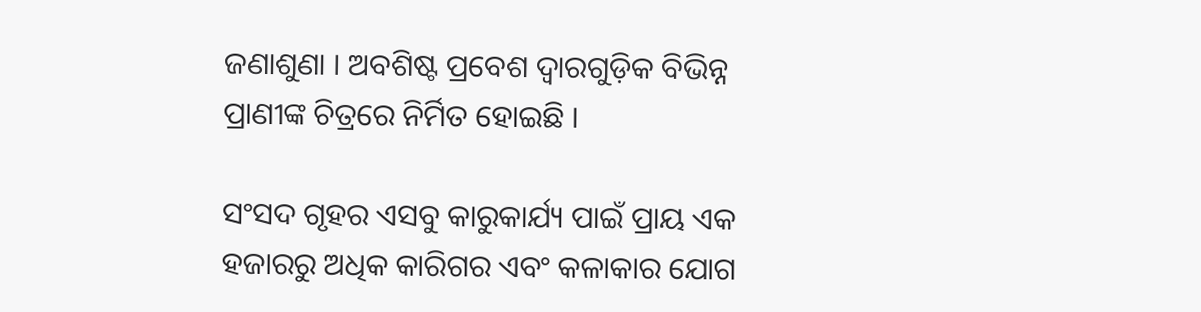ଜଣାଶୁଣା । ଅବଶିଷ୍ଟ ପ୍ରବେଶ ଦ୍ୱାରଗୁଡ଼ିକ ବିଭିନ୍ନ ପ୍ରାଣୀଙ୍କ ଚିତ୍ରରେ ନିର୍ମିତ ହୋଇଛି ।

ସଂସଦ ଗୃହର ଏସବୁ କାରୁକାର୍ଯ୍ୟ ପାଇଁ ପ୍ରାୟ ଏକ ହଜାରରୁ ଅଧିକ କାରିଗର ଏବଂ କଳାକାର ଯୋଗ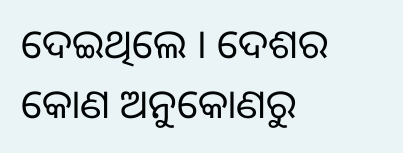ଦେଇଥିଲେ । ଦେଶର କୋଣ ଅନୁକୋଣରୁ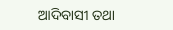ଆଦିବାସୀ ତଥା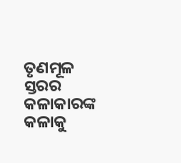ତୃଣମୂଳ ସ୍ତରର କଳାକାରଙ୍କ କଳାକୁ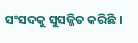ସଂସଦକୁ ସୁସଜ୍ଜିତ କରିଛି ।